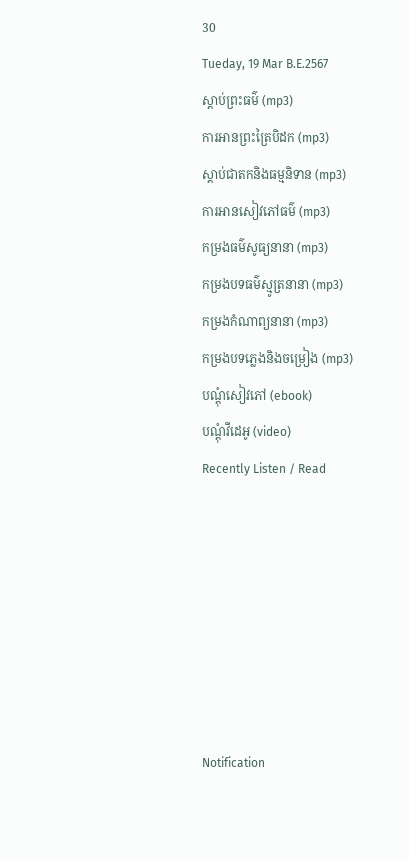30
Tueday, 19 Mar B.E.2567
ស្តាប់ព្រះធម៌ (mp3)
ការអានព្រះត្រៃបិដក (mp3)
ស្តាប់ជាតកនិងធម្មនិទាន (mp3)
ការអានសៀវភៅធម៌ (mp3)
កម្រងធម៌សូធ្យនានា (mp3)
កម្រងបទធម៌ស្មូត្រនានា (mp3)
កម្រងកំណាព្យនានា (mp3)
កម្រងបទភ្លេងនិងចម្រៀង (mp3)
បណ្តុំសៀវភៅ (ebook)
បណ្តុំវីដេអូ (video)
Recently Listen / Read







Notification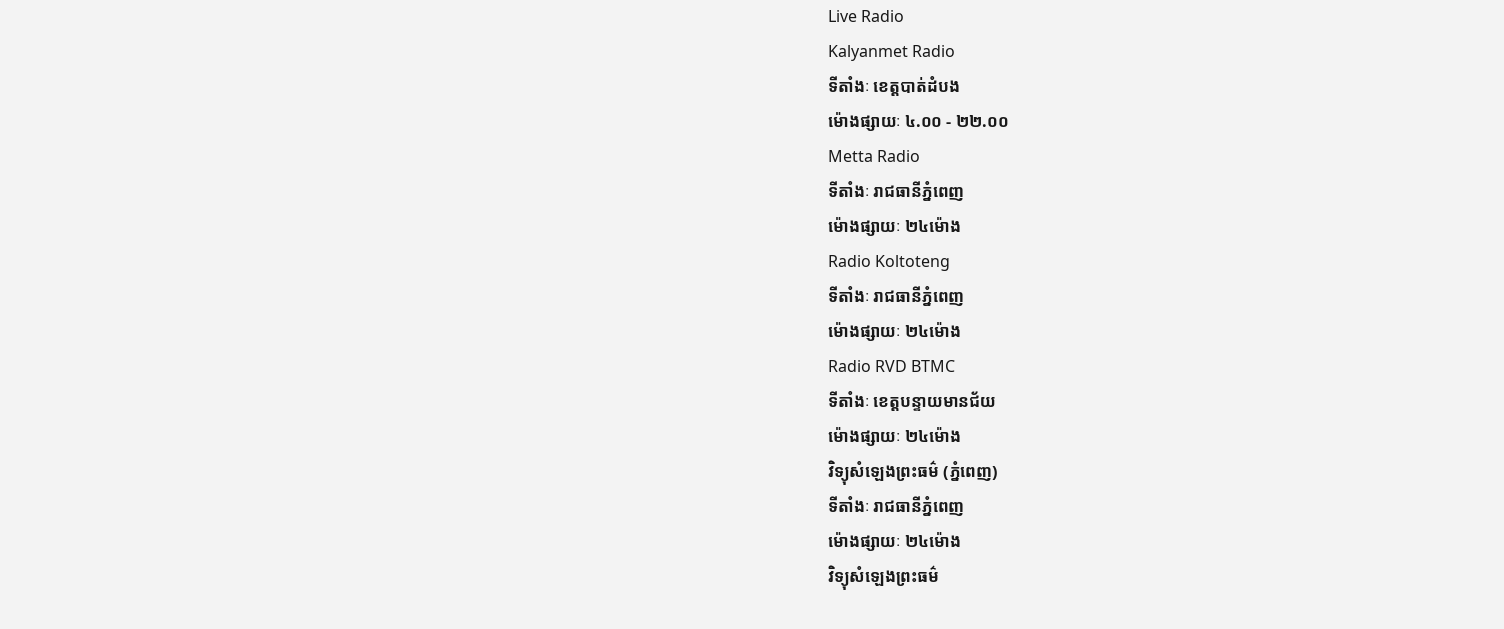Live Radio
Kalyanmet Radio
ទីតាំងៈ ខេត្តបាត់ដំបង
ម៉ោងផ្សាយៈ ៤.០០ - ២២.០០
Metta Radio
ទីតាំងៈ រាជធានីភ្នំពេញ
ម៉ោងផ្សាយៈ ២៤ម៉ោង
Radio Koltoteng
ទីតាំងៈ រាជធានីភ្នំពេញ
ម៉ោងផ្សាយៈ ២៤ម៉ោង
Radio RVD BTMC
ទីតាំងៈ ខេត្តបន្ទាយមានជ័យ
ម៉ោងផ្សាយៈ ២៤ម៉ោង
វិទ្យុសំឡេងព្រះធម៌ (ភ្នំពេញ)
ទីតាំងៈ រាជធានីភ្នំពេញ
ម៉ោងផ្សាយៈ ២៤ម៉ោង
វិទ្យុសំឡេងព្រះធម៌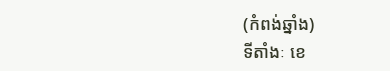(កំពង់ឆ្នាំង)
ទីតាំងៈ ខេ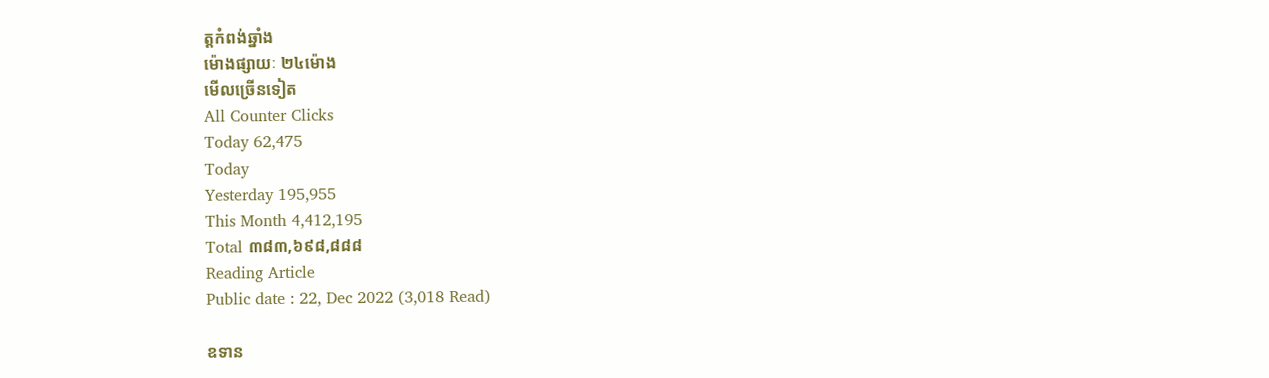ត្តកំពង់ឆ្នាំង
ម៉ោងផ្សាយៈ ២៤ម៉ោង
មើលច្រើនទៀត
All Counter Clicks
Today 62,475
Today
Yesterday 195,955
This Month 4,412,195
Total ៣៨៣,៦៩៨,៨៨៨
Reading Article
Public date : 22, Dec 2022 (3,018 Read)

ឧទាន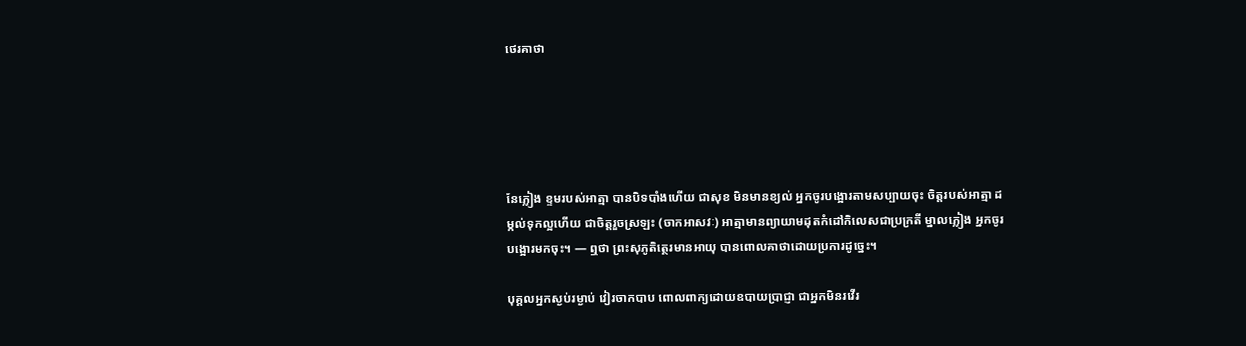ថេរគាថា





នែភ្លៀង ខ្ទមរបស់អាត្មា បានបិទបាំងហើយ ជាសុខ មិនមានខ្យល់ អ្នកចូរបង្អោរតាមសប្បាយចុះ ចិត្តរបស់អាត្មា ដម្កល់ទុកល្អហើយ ជាចិត្តរួចស្រឡះ (ចាកអាសវៈ) អាត្មាមានព្យាយាមដុតកំដៅកិលេសជាប្រក្រតី ម្នាលភ្លៀង អ្នកចូរបង្អោរមកចុះ។ — ឮថា ព្រះសុភូតិត្ថេរមានអាយុ បានពោលគាថាដោយប្រការដូច្នេះ។

បុគ្គលអ្នកស្ងប់រម្ងាប់ វៀរចាកបាប ពោលពាក្យដោយឧបាយប្រាជ្ញា ជាអ្នកមិនរវើរ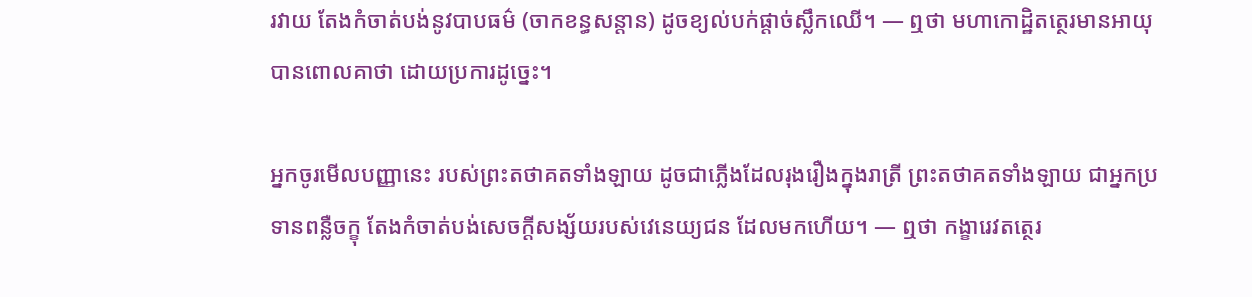រវាយ តែងកំចាត់បង់នូវបាបធម៌ (ចាកខន្ធសន្តាន) ដូចខ្យល់បក់ផ្តាច់ស្លឹកឈើ។ — ឮថា មហាកោដ្ឋិតត្ថេរមានអាយុ បានពោលគាថា ដោយប្រការដូច្នេះ។

អ្នកចូរមើលបញ្ញានេះ របស់ព្រះតថាគតទាំងឡាយ ដូចជាភ្លើងដែលរុងរឿងក្នុងរាត្រី ព្រះតថាគតទាំងឡាយ ជាអ្នកប្រទានពន្លឺចក្ខុ តែងកំចាត់បង់សេចក្តីសង្ស័យរបស់វេនេយ្យជន ដែលមកហើយ។ — ឮថា កង្ខារេវតត្ថេរ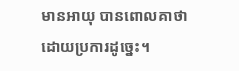មានអាយុ បានពោលគាថាដោយប្រការដូច្នេះ។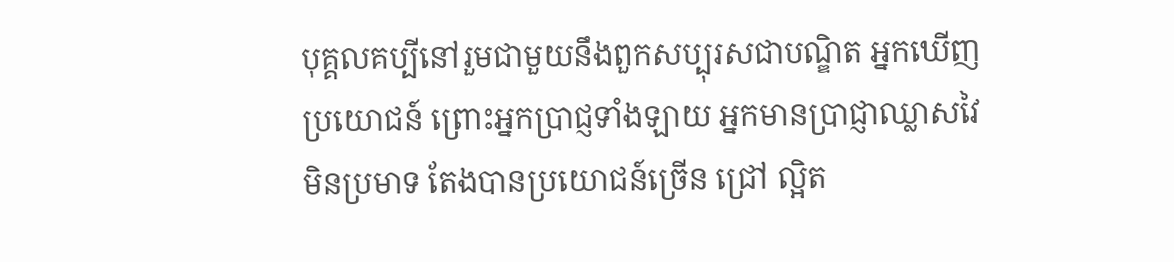បុគ្គលគប្បីនៅរួមជាមួយនឹងពួកសប្បុរសជាបណ្ឌិត អ្នកឃើញប្រយោជន៍ ព្រោះអ្នកប្រាជ្ញទាំងឡាយ អ្នកមានប្រាជ្ញាឈ្លាសវៃ មិនប្រមាទ តែងបានប្រយោជន៍ច្រើន ជ្រៅ ល្អិត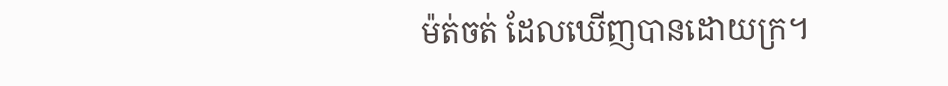ម៉ត់ចត់ ដែលឃើញបានដោយក្រ។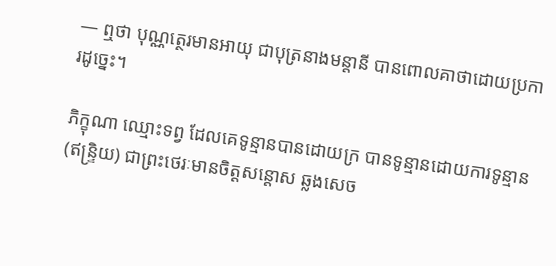— ឮថា បុណ្ណត្ថេរមានអាយុ ជាបុត្រនាងមន្តានី បានពោលគាថាដោយប្រការដូច្នេះ។

ភិក្ខុណា ឈ្មោះទព្វ ដែលគេទូន្មានបានដោយក្រ បានទូន្មានដោយការទូន្មាន (ឥន្ទ្រិយ) ជាព្រះថេរៈមានចិត្តសន្តោស ឆ្លងសេច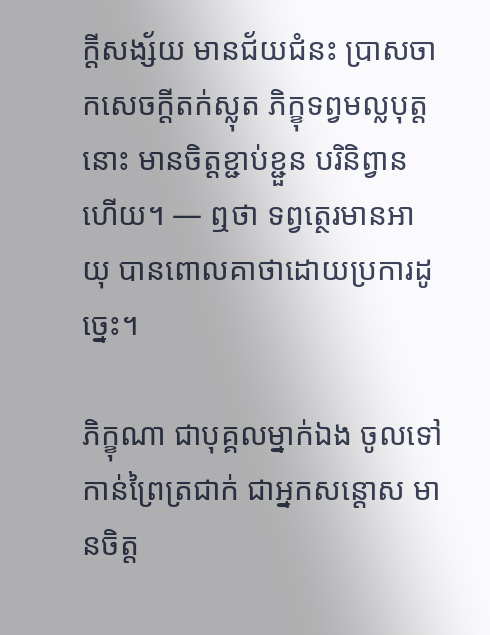ក្តីសង្ស័យ មានជ័យជំនះ ប្រាសចាកសេចក្តីតក់ស្លុត ភិក្ខុទព្វមល្លបុត្តនោះ មានចិត្តខ្ជាប់ខ្ជួន បរិនិព្វានហើយ។ — ឮថា ទព្វត្ថេរមានអាយុ បានពោលគាថាដោយប្រការដូច្នេះ។

ភិក្ខុណា ជាបុគ្គលម្នាក់ឯង ចូលទៅកាន់ព្រៃត្រជាក់ ជាអ្នកសន្តោស មានចិត្ត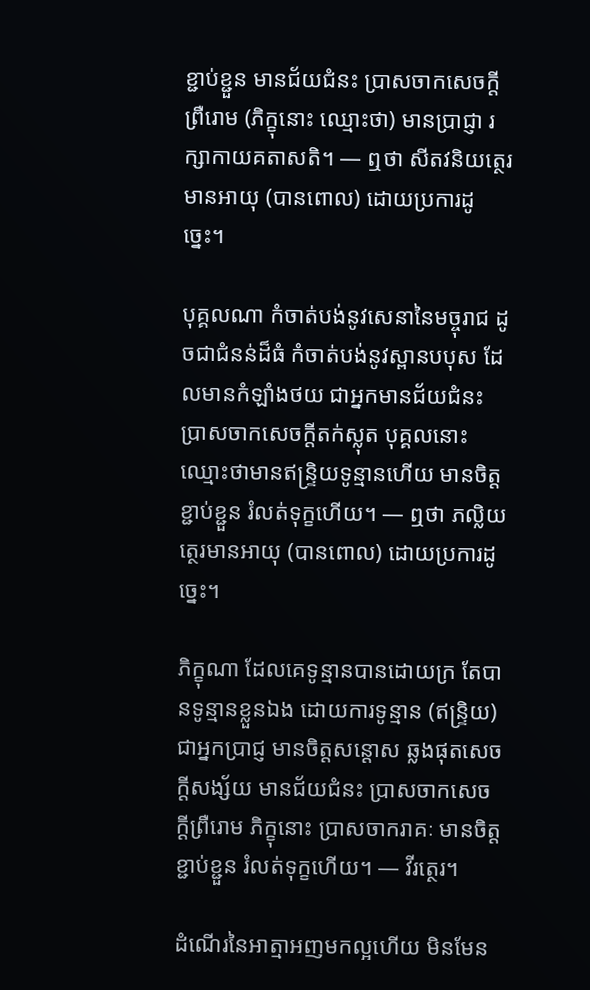ខ្ជាប់ខ្ជួន មានជ័យជំនះ ប្រាសចាកសេចក្តីព្រឺរោម (ភិក្ខុនោះ ឈ្មោះថា) មានប្រាជ្ញា រក្សាកាយគតាសតិ។ — ឮថា សីតវនិយត្ថេរមានអាយុ (បានពោល) ដោយប្រការដូច្នេះ។

បុគ្គលណា កំចាត់បង់នូវសេនានៃមច្ចុរាជ ដូចជាជំនន់ដ៏ធំ កំចាត់បង់នូវស្ពានបបុស ដែលមានកំឡាំងថយ ជាអ្នកមានជ័យជំនះ ប្រាសចាកសេចក្តីតក់ស្លុត បុគ្គលនោះ ឈ្មោះថាមានឥន្ទ្រិយទូន្មានហើយ មានចិត្តខ្ជាប់ខ្ជួន រំលត់ទុក្ខហើយ។ — ឮថា ភល្លិយត្ថេរមានអាយុ (បានពោល) ដោយប្រការដូច្នេះ។

ភិក្ខុណា ដែលគេទូន្មានបានដោយក្រ តែបានទូន្មានខ្លួនឯង ដោយការទូន្មាន (ឥន្ទ្រិយ) ជាអ្នកប្រាជ្ញ មានចិត្តសន្តោស ឆ្លងផុតសេចក្តីសង្ស័យ មានជ័យជំនះ ប្រាសចាកសេចក្តីព្រឺរោម ភិក្ខុនោះ ប្រាសចាករាគៈ មានចិត្តខ្ជាប់ខ្ជួន រំលត់ទុក្ខហើយ។ — វីរត្ថេរ។

ដំណើរនៃអាត្មាអញមកល្អហើយ មិនមែន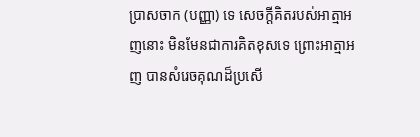ប្រាសចាក (បញ្ញា) ទេ សេចក្តីគិតរបស់អាត្មាអញនោះ មិនមែនជាការគិតខុសទេ ព្រោះអាត្មាអញ បានសំរេចគុណដ៏ប្រសើ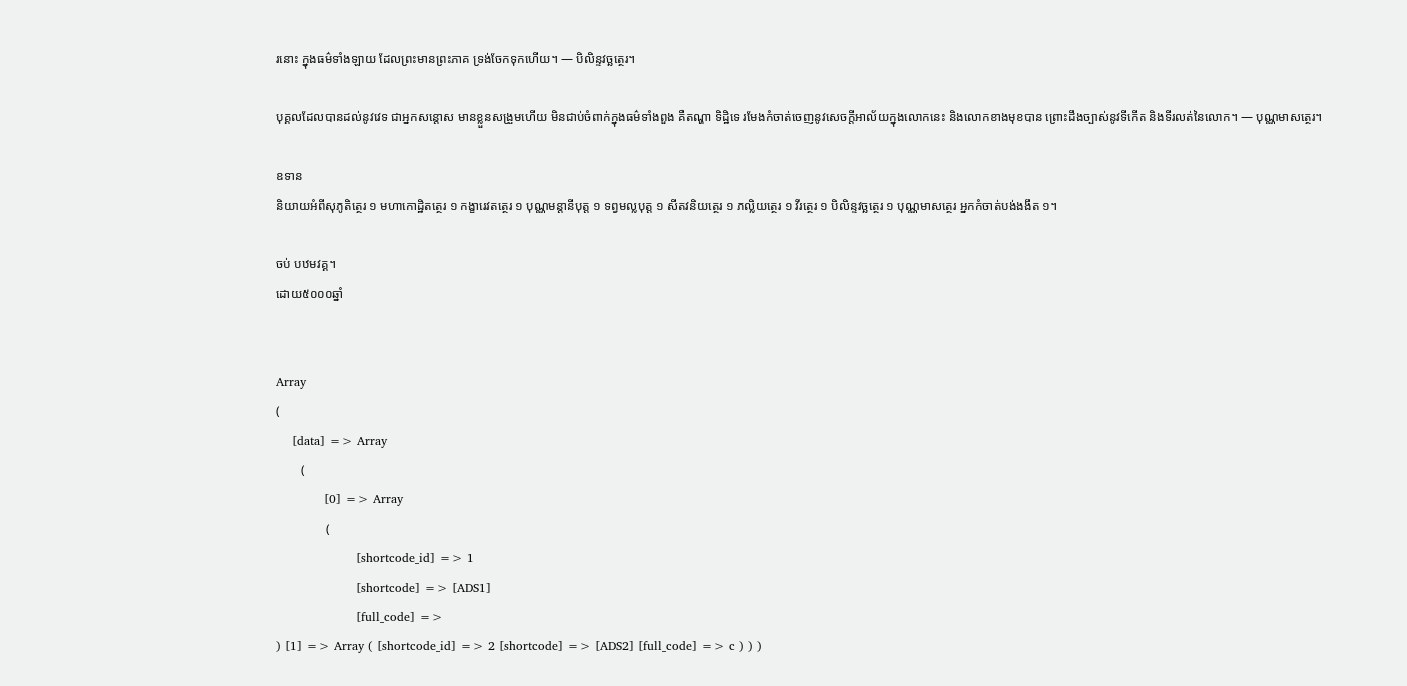រនោះ ក្នុងធម៌ទាំងឡាយ ដែលព្រះមានព្រះភាគ ទ្រង់ចែកទុកហើយ។ — បិលិន្ទវច្ឆត្ថេរ។

បុគ្គលដែលបានដល់នូវវេទ ជាអ្នកសន្តោស មានខ្លួនសង្រួមហើយ មិនជាប់ចំពាក់ក្នុងធម៌ទាំងពួង គឺតណ្ហា ទិដ្ឋិទេ រមែងកំចាត់ចេញនូវសេចក្តីអាល័យក្នុងលោកនេះ និងលោកខាងមុខបាន ព្រោះដឹងច្បាស់នូវទីកើត និងទីរលត់នៃលោក។ — បុណ្ណមាសត្ថេរ។

ឧទាន
និយាយអំពីសុភូតិត្ថេរ ១ មហាកោដ្ឋិតត្ថេរ ១ កង្ខារេវតត្ថេរ ១ បុណ្ណមន្តានីបុត្ត ១ ទព្វមល្លបុត្ត ១ សីតវនិយត្ថេរ ១ ភល្លិយត្ថេរ ១ វីរត្ថេរ ១ បិលិន្ទវច្ឆត្ថេរ ១ បុណ្ណមាសត្ថេរ អ្នកកំចាត់បង់ងងឹត ១។

ចប់ បឋមវគ្គ។
ដោយ៥០០០ឆ្នាំ


Array
(
    [data] => Array
        (
            [0] => Array
                (
                    [shortcode_id] => 1
                    [shortcode] => [ADS1]
                    [full_code] =>
) [1] => Array ( [shortcode_id] => 2 [shortcode] => [ADS2] [full_code] => c ) ) )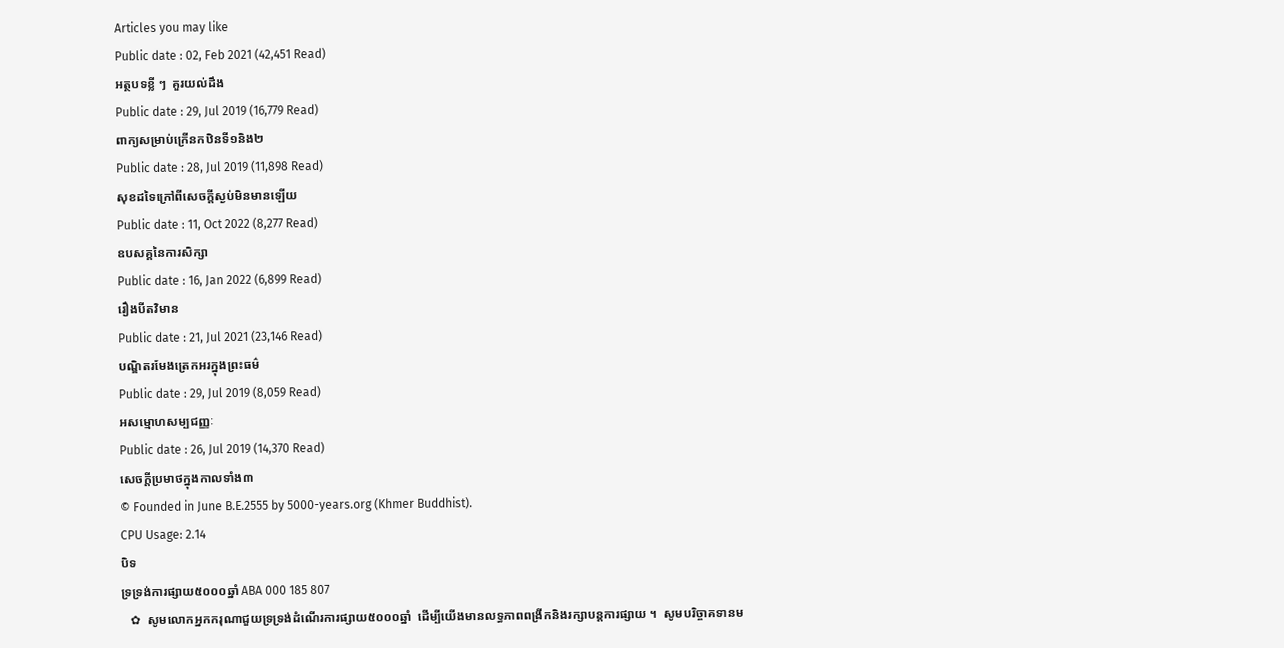Articles you may like
Public date : 02, Feb 2021 (42,451 Read)
អត្ថបទខ្លី ៗ  គួរយល់ដឹង
Public date : 29, Jul 2019 (16,779 Read)
ពាក្យសម្រាប់ក្រើនកឋិនទី១និង២
Public date : 28, Jul 2019 (11,898 Read)
សុខដទៃក្រៅពីសេចក្តីស្ងប់មិនមានឡើយ
Public date : 11, Oct 2022 (8,277 Read)
ឧបសគ្គនៃការសិក្សា
Public date : 16, Jan 2022 (6,899 Read)
រឿងបីតវិមាន
Public date : 21, Jul 2021 (23,146 Read)
បណ្ឌិតរមែងត្រេកអរក្នុងព្រះធម៌
Public date : 29, Jul 2019 (8,059 Read)
អសម្មោហសម្បជញ្ញៈ
Public date : 26, Jul 2019 (14,370 Read)
សេចក្តីប្រមាថក្នុងកាលទាំង៣
© Founded in June B.E.2555 by 5000-years.org (Khmer Buddhist).
CPU Usage: 2.14
បិទ
ទ្រទ្រង់ការផ្សាយ៥០០០ឆ្នាំ ABA 000 185 807
   ✿  សូមលោកអ្នកករុណាជួយទ្រទ្រង់ដំណើរការផ្សាយ៥០០០ឆ្នាំ  ដើម្បីយើងមានលទ្ធភាពពង្រីកនិងរក្សាបន្តការផ្សាយ ។  សូមបរិច្ចាគទានម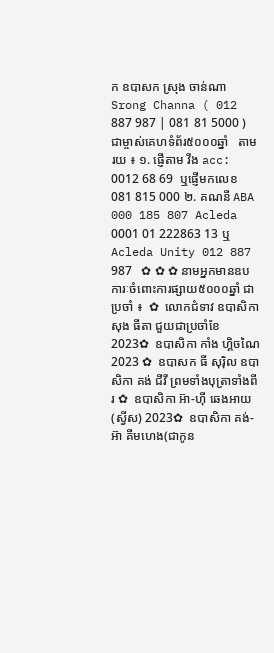ក ឧបាសក ស្រុង ចាន់ណា Srong Channa ( 012 887 987 | 081 81 5000 )  ជាម្ចាស់គេហទំព័រ៥០០០ឆ្នាំ   តាមរយ ៖ ១. ផ្ញើតាម វីង acc: 0012 68 69  ឬផ្ញើមកលេខ 081 815 000 ២. គណនី ABA 000 185 807 Acleda 0001 01 222863 13 ឬ Acleda Unity 012 887 987   ✿ ✿ ✿ នាមអ្នកមានឧបការៈចំពោះការផ្សាយ៥០០០ឆ្នាំ ជាប្រចាំ ៖  ✿  លោកជំទាវ ឧបាសិកា សុង ធីតា ជួយជាប្រចាំខែ 2023✿  ឧបាសិកា កាំង ហ្គិចណៃ 2023 ✿  ឧបាសក ធី សុរ៉ិល ឧបាសិកា គង់ ជីវី ព្រមទាំងបុត្រាទាំងពីរ ✿  ឧបាសិកា អ៊ា-ហុី ឆេងអាយ (ស្វីស) 2023✿  ឧបាសិកា គង់-អ៊ា គីមហេង(ជាកូន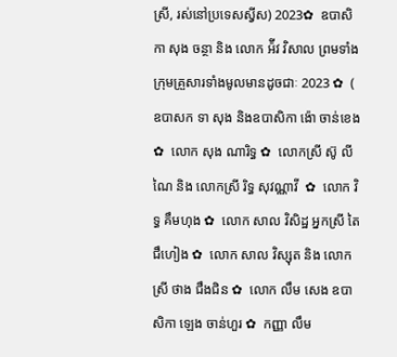ស្រី, រស់នៅប្រទេសស្វីស) 2023✿  ឧបាសិកា សុង ចន្ថា និង លោក អ៉ីវ វិសាល ព្រមទាំងក្រុមគ្រួសារទាំងមូលមានដូចជាៈ 2023 ✿  ( ឧបាសក ទា សុង និងឧបាសិកា ង៉ោ ចាន់ខេង ✿  លោក សុង ណារិទ្ធ ✿  លោកស្រី ស៊ូ លីណៃ និង លោកស្រី រិទ្ធ សុវណ្ណាវី  ✿  លោក វិទ្ធ គឹមហុង ✿  លោក សាល វិសិដ្ឋ អ្នកស្រី តៃ ជឹហៀង ✿  លោក សាល វិស្សុត និង លោកស្រី ថាង ជឹងជិន ✿  លោក លឹម សេង ឧបាសិកា ឡេង ចាន់ហួរ ✿  កញ្ញា លឹម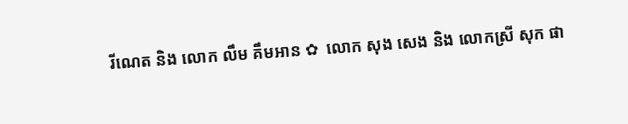រីណេត និង លោក លឹម គឹមអាន ✿  លោក សុង សេង និង លោកស្រី សុក ផា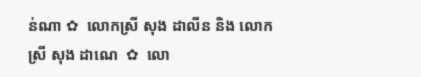ន់ណា ✿  លោកស្រី សុង ដាលីន និង លោកស្រី សុង ដាណេ  ✿  លោ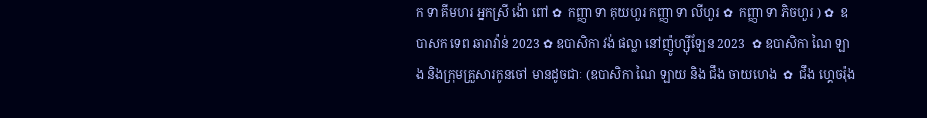ក ទា គីមហរ អ្នកស្រី ង៉ោ ពៅ ✿  កញ្ញា ទា គុយហួរ កញ្ញា ទា លីហួរ ✿  កញ្ញា ទា ភិចហួរ ) ✿  ឧបាសក ទេព ឆារាវ៉ាន់ 2023 ✿ ឧបាសិកា វង់ ផល្លា នៅញ៉ូហ្ស៊ីឡែន 2023  ✿ ឧបាសិកា ណៃ ឡាង និងក្រុមគ្រួសារកូនចៅ មានដូចជាៈ (ឧបាសិកា ណៃ ឡាយ និង ជឹង ចាយហេង  ✿  ជឹង ហ្គេចរ៉ុង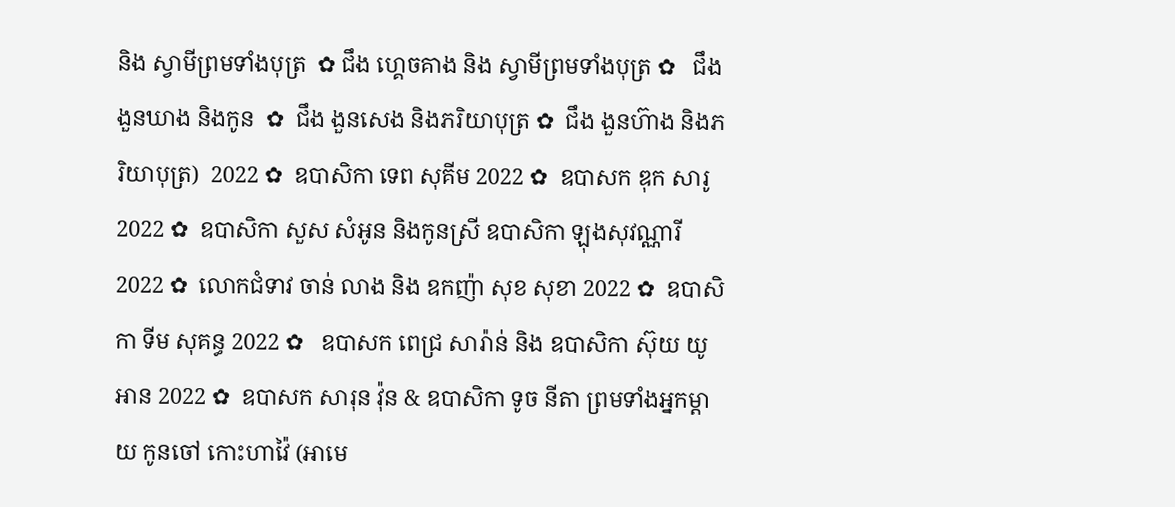និង ស្វាមីព្រមទាំងបុត្រ  ✿ ជឹង ហ្គេចគាង និង ស្វាមីព្រមទាំងបុត្រ ✿   ជឹង ងួនឃាង និងកូន  ✿  ជឹង ងួនសេង និងភរិយាបុត្រ ✿  ជឹង ងួនហ៊ាង និងភរិយាបុត្រ)  2022 ✿  ឧបាសិកា ទេព សុគីម 2022 ✿  ឧបាសក ឌុក សារូ 2022 ✿  ឧបាសិកា សួស សំអូន និងកូនស្រី ឧបាសិកា ឡុងសុវណ្ណារី 2022 ✿  លោកជំទាវ ចាន់ លាង និង ឧកញ៉ា សុខ សុខា 2022 ✿  ឧបាសិកា ទីម សុគន្ធ 2022 ✿   ឧបាសក ពេជ្រ សារ៉ាន់ និង ឧបាសិកា ស៊ុយ យូអាន 2022 ✿  ឧបាសក សារុន វ៉ុន & ឧបាសិកា ទូច នីតា ព្រមទាំងអ្នកម្តាយ កូនចៅ កោះហាវ៉ៃ (អាមេ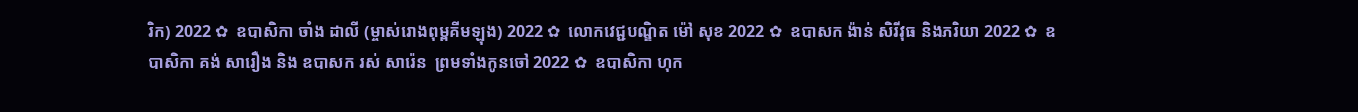រិក) 2022 ✿  ឧបាសិកា ចាំង ដាលី (ម្ចាស់រោងពុម្ពគីមឡុង) 2022 ✿  លោកវេជ្ជបណ្ឌិត ម៉ៅ សុខ 2022 ✿  ឧបាសក ង៉ាន់ សិរីវុធ និងភរិយា 2022 ✿  ឧបាសិកា គង់ សារឿង និង ឧបាសក រស់ សារ៉េន  ព្រមទាំងកូនចៅ 2022 ✿  ឧបាសិកា ហុក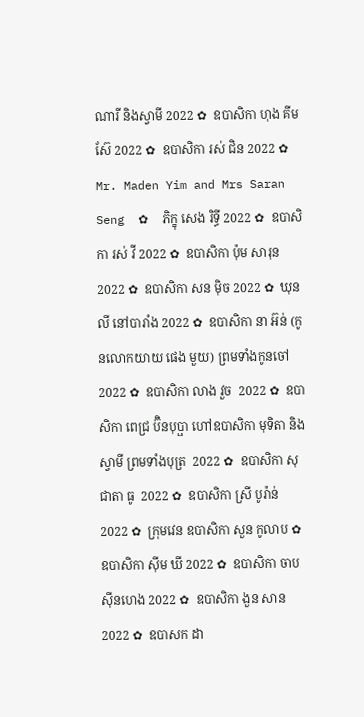ណារី និងស្វាមី 2022 ✿  ឧបាសិកា ហុង គីមស៊ែ 2022 ✿  ឧបាសិកា រស់ ជិន 2022 ✿  Mr. Maden Yim and Mrs Saran Seng  ✿  ភិក្ខុ សេង រិទ្ធី 2022 ✿  ឧបាសិកា រស់ វី 2022 ✿  ឧបាសិកា ប៉ុម សារុន 2022 ✿  ឧបាសិកា សន ម៉ិច 2022 ✿  ឃុន លី នៅបារាំង 2022 ✿  ឧបាសិកា នា អ៊ន់ (កូនលោកយាយ ផេង មួយ) ព្រមទាំងកូនចៅ 2022 ✿  ឧបាសិកា លាង វួច  2022 ✿  ឧបាសិកា ពេជ្រ ប៊ិនបុប្ផា ហៅឧបាសិកា មុទិតា និងស្វាមី ព្រមទាំងបុត្រ  2022 ✿  ឧបាសិកា សុជាតា ធូ  2022 ✿  ឧបាសិកា ស្រី បូរ៉ាន់ 2022 ✿  ក្រុមវេន ឧបាសិកា សួន កូលាប ✿  ឧបាសិកា ស៊ីម ឃី 2022 ✿  ឧបាសិកា ចាប ស៊ីនហេង 2022 ✿  ឧបាសិកា ងួន សាន 2022 ✿  ឧបាសក ដា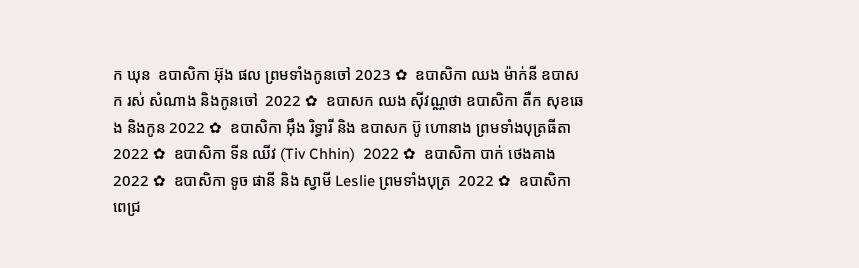ក ឃុន  ឧបាសិកា អ៊ុង ផល ព្រមទាំងកូនចៅ 2023 ✿  ឧបាសិកា ឈង ម៉ាក់នី ឧបាសក រស់ សំណាង និងកូនចៅ  2022 ✿  ឧបាសក ឈង សុីវណ្ណថា ឧបាសិកា តឺក សុខឆេង និងកូន 2022 ✿  ឧបាសិកា អុឹង រិទ្ធារី និង ឧបាសក ប៊ូ ហោនាង ព្រមទាំងបុត្រធីតា  2022 ✿  ឧបាសិកា ទីន ឈីវ (Tiv Chhin)  2022 ✿  ឧបាសិកា បាក់ ថេងគាង 2022 ✿  ឧបាសិកា ទូច ផានី និង ស្វាមី Leslie ព្រមទាំងបុត្រ  2022 ✿  ឧបាសិកា ពេជ្រ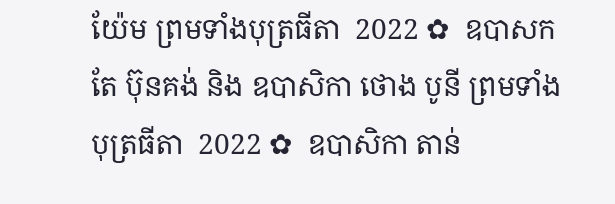យ៉ែម ព្រមទាំងបុត្រធីតា  2022 ✿  ឧបាសក តែ ប៊ុនគង់ និង ឧបាសិកា ថោង បូនី ព្រមទាំងបុត្រធីតា  2022 ✿  ឧបាសិកា តាន់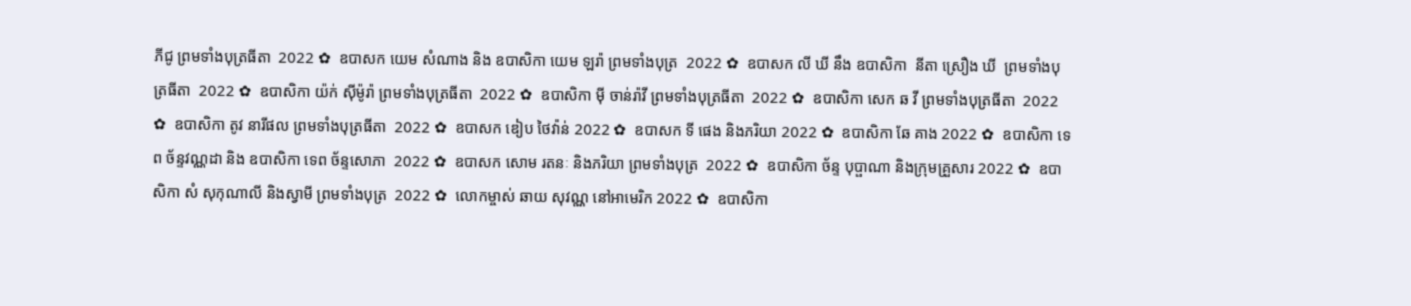ភីជូ ព្រមទាំងបុត្រធីតា  2022 ✿  ឧបាសក យេម សំណាង និង ឧបាសិកា យេម ឡរ៉ា ព្រមទាំងបុត្រ  2022 ✿  ឧបាសក លី ឃី នឹង ឧបាសិកា  នីតា ស្រឿង ឃី  ព្រមទាំងបុត្រធីតា  2022 ✿  ឧបាសិកា យ៉ក់ សុីម៉ូរ៉ា ព្រមទាំងបុត្រធីតា  2022 ✿  ឧបាសិកា មុី ចាន់រ៉ាវី ព្រមទាំងបុត្រធីតា  2022 ✿  ឧបាសិកា សេក ឆ វី ព្រមទាំងបុត្រធីតា  2022 ✿  ឧបាសិកា តូវ នារីផល ព្រមទាំងបុត្រធីតា  2022 ✿  ឧបាសក ឌៀប ថៃវ៉ាន់ 2022 ✿  ឧបាសក ទី ផេង និងភរិយា 2022 ✿  ឧបាសិកា ឆែ គាង 2022 ✿  ឧបាសិកា ទេព ច័ន្ទវណ្ណដា និង ឧបាសិកា ទេព ច័ន្ទសោភា  2022 ✿  ឧបាសក សោម រតនៈ និងភរិយា ព្រមទាំងបុត្រ  2022 ✿  ឧបាសិកា ច័ន្ទ បុប្ផាណា និងក្រុមគ្រួសារ 2022 ✿  ឧបាសិកា សំ សុកុណាលី និងស្វាមី ព្រមទាំងបុត្រ  2022 ✿  លោកម្ចាស់ ឆាយ សុវណ្ណ នៅអាមេរិក 2022 ✿  ឧបាសិកា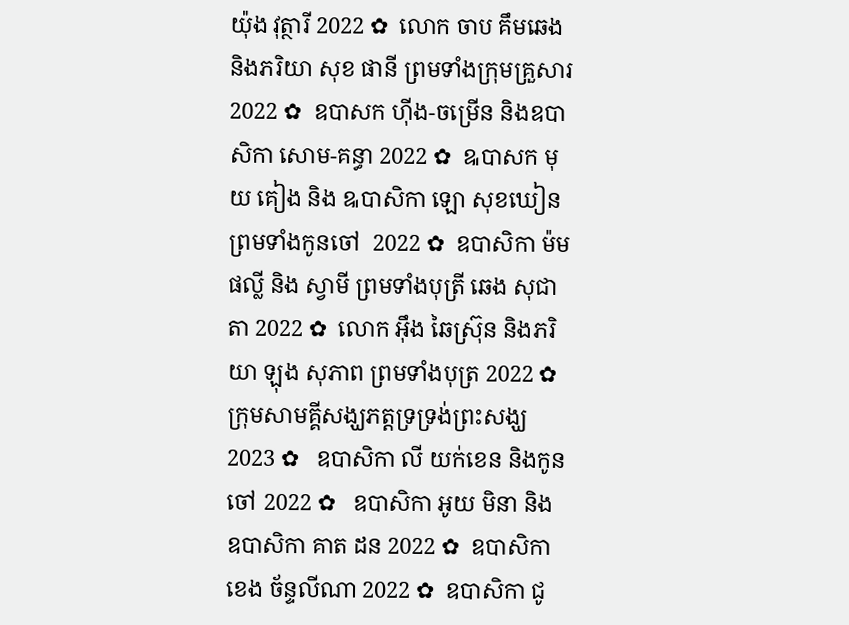យ៉ុង វុត្ថារី 2022 ✿  លោក ចាប គឹមឆេង និងភរិយា សុខ ផានី ព្រមទាំងក្រុមគ្រួសារ 2022 ✿  ឧបាសក ហ៊ីង-ចម្រើន និងឧបាសិកា សោម-គន្ធា 2022 ✿  ឩបាសក មុយ គៀង និង ឩបាសិកា ឡោ សុខឃៀន ព្រមទាំងកូនចៅ  2022 ✿  ឧបាសិកា ម៉ម ផល្លី និង ស្វាមី ព្រមទាំងបុត្រី ឆេង សុជាតា 2022 ✿  លោក អ៊ឹង ឆៃស្រ៊ុន និងភរិយា ឡុង សុភាព ព្រមទាំងបុត្រ 2022 ✿  ក្រុមសាមគ្គីសង្ឃភត្តទ្រទ្រង់ព្រះសង្ឃ 2023 ✿   ឧបាសិកា លី យក់ខេន និងកូនចៅ 2022 ✿   ឧបាសិកា អូយ មិនា និង ឧបាសិកា គាត ដន 2022 ✿  ឧបាសិកា ខេង ច័ន្ទលីណា 2022 ✿  ឧបាសិកា ជូ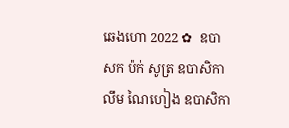ឆេងហោ 2022 ✿  ឧបាសក ប៉ក់ សូត្រ ឧបាសិកា លឹម ណៃហៀង ឧបាសិកា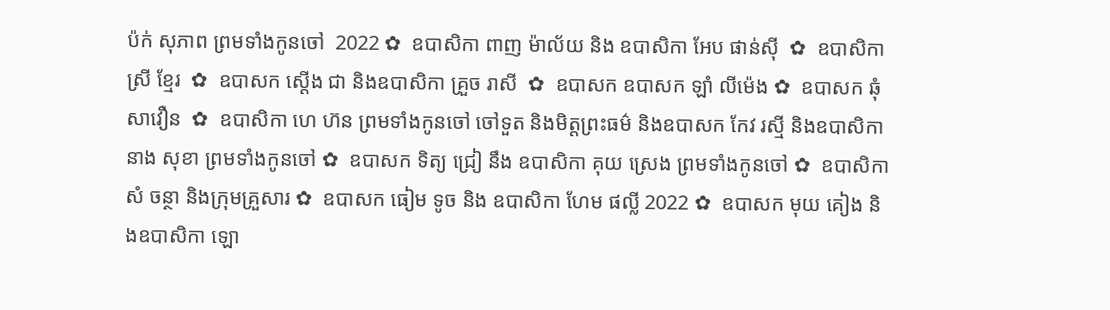ប៉ក់ សុភាព ព្រមទាំងកូនចៅ  2022 ✿  ឧបាសិកា ពាញ ម៉ាល័យ និង ឧបាសិកា អែប ផាន់ស៊ី  ✿  ឧបាសិកា ស្រី ខ្មែរ  ✿  ឧបាសក ស្តើង ជា និងឧបាសិកា គ្រួច រាសី  ✿  ឧបាសក ឧបាសក ឡាំ លីម៉េង ✿  ឧបាសក ឆុំ សាវឿន  ✿  ឧបាសិកា ហេ ហ៊ន ព្រមទាំងកូនចៅ ចៅទួត និងមិត្តព្រះធម៌ និងឧបាសក កែវ រស្មី និងឧបាសិកា នាង សុខា ព្រមទាំងកូនចៅ ✿  ឧបាសក ទិត្យ ជ្រៀ នឹង ឧបាសិកា គុយ ស្រេង ព្រមទាំងកូនចៅ ✿  ឧបាសិកា សំ ចន្ថា និងក្រុមគ្រួសារ ✿  ឧបាសក ធៀម ទូច និង ឧបាសិកា ហែម ផល្លី 2022 ✿  ឧបាសក មុយ គៀង និងឧបាសិកា ឡោ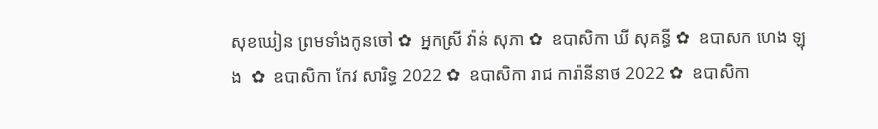សុខឃៀន ព្រមទាំងកូនចៅ ✿  អ្នកស្រី វ៉ាន់ សុភា ✿  ឧបាសិកា ឃី សុគន្ធី ✿  ឧបាសក ហេង ឡុង  ✿  ឧបាសិកា កែវ សារិទ្ធ 2022 ✿  ឧបាសិកា រាជ ការ៉ានីនាថ 2022 ✿  ឧបាសិកា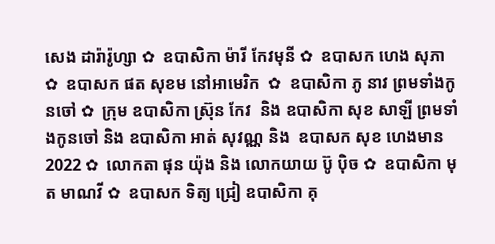សេង ដារ៉ារ៉ូហ្សា ✿  ឧបាសិកា ម៉ារី កែវមុនី ✿  ឧបាសក ហេង សុភា  ✿  ឧបាសក ផត សុខម នៅអាមេរិក  ✿  ឧបាសិកា ភូ នាវ ព្រមទាំងកូនចៅ ✿  ក្រុម ឧបាសិកា ស្រ៊ុន កែវ  និង ឧបាសិកា សុខ សាឡី ព្រមទាំងកូនចៅ និង ឧបាសិកា អាត់ សុវណ្ណ និង  ឧបាសក សុខ ហេងមាន 2022 ✿  លោកតា ផុន យ៉ុង និង លោកយាយ ប៊ូ ប៉ិច ✿  ឧបាសិកា មុត មាណវី ✿  ឧបាសក ទិត្យ ជ្រៀ ឧបាសិកា គុ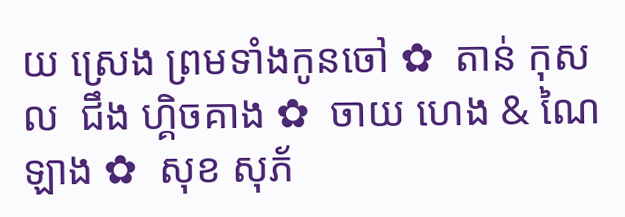យ ស្រេង ព្រមទាំងកូនចៅ ✿  តាន់ កុសល  ជឹង ហ្គិចគាង ✿  ចាយ ហេង & ណៃ ឡាង ✿  សុខ សុភ័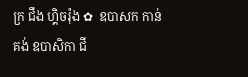ក្រ ជឹង ហ្គិចរ៉ុង ✿  ឧបាសក កាន់ គង់ ឧបាសិកា ជី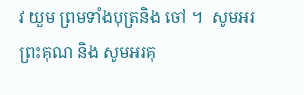វ យួម ព្រមទាំងបុត្រនិង ចៅ ។  សូមអរព្រះគុណ និង សូមអរគុ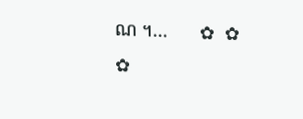ណ ។...       ✿  ✿  ✿